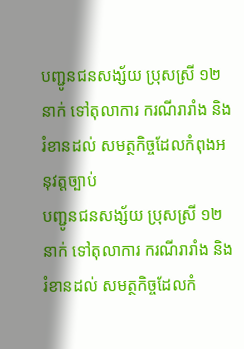បញ្ជូនជនសង្ស័យ ប្រុសស្រី ១២ នាក់ ទៅតុលាការ ករណីរារាំង និងរំខានដល់ សមត្ថកិច្ចដែលកំពុងអនុវត្តច្បាប់
បញ្ជូនជនសង្ស័យ ប្រុសស្រី ១២ នាក់ ទៅតុលាការ ករណីរារាំង និងរំខានដល់ សមត្ថកិច្ចដែលកំ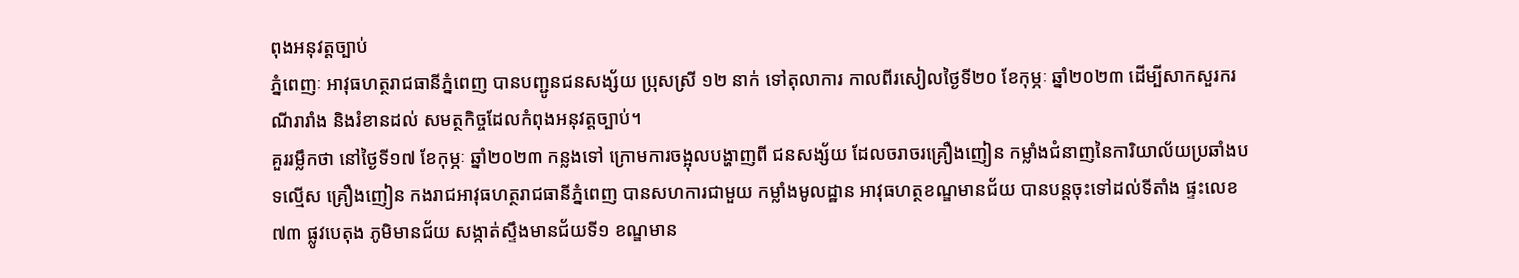ពុងអនុវត្តច្បាប់
ភ្នំពេញៈ អាវុធហត្ថរាជធានីភ្នំពេញ បានបញ្ជូនជនសង្ស័យ ប្រុសស្រី ១២ នាក់ ទៅតុលាការ កាលពីរសៀលថ្ងៃទី២០ ខែកុម្ភៈ ឆ្នាំ២០២៣ ដើម្បីសាកសួរករណីរារាំង និងរំខានដល់ សមត្ថកិច្ចដែលកំពុងអនុវត្តច្បាប់។
គួររម្លឹកថា នៅថ្ងៃទី១៧ ខែកុម្ភៈ ឆ្នាំ២០២៣ កន្លងទៅ ក្រោមការចង្អុលបង្ហាញពី ជនសង្ស័យ ដែលចរាចរគ្រឿងញៀន កម្លាំងជំនាញនៃការិយាល័យប្រឆាំងបទល្មើស គ្រឿងញៀន កងរាជអាវុធហត្ថរាជធានីភ្នំពេញ បានសហការជាមួយ កម្លាំងមូលដ្ឋាន អាវុធហត្ថខណ្ឌមានជ័យ បានបន្តចុះទៅដល់ទីតាំង ផ្ទះលេខ៧៣ ផ្លូវបេតុង ភូមិមានជ័យ សង្កាត់ស្ទឹងមានជ័យទី១ ខណ្ឌមាន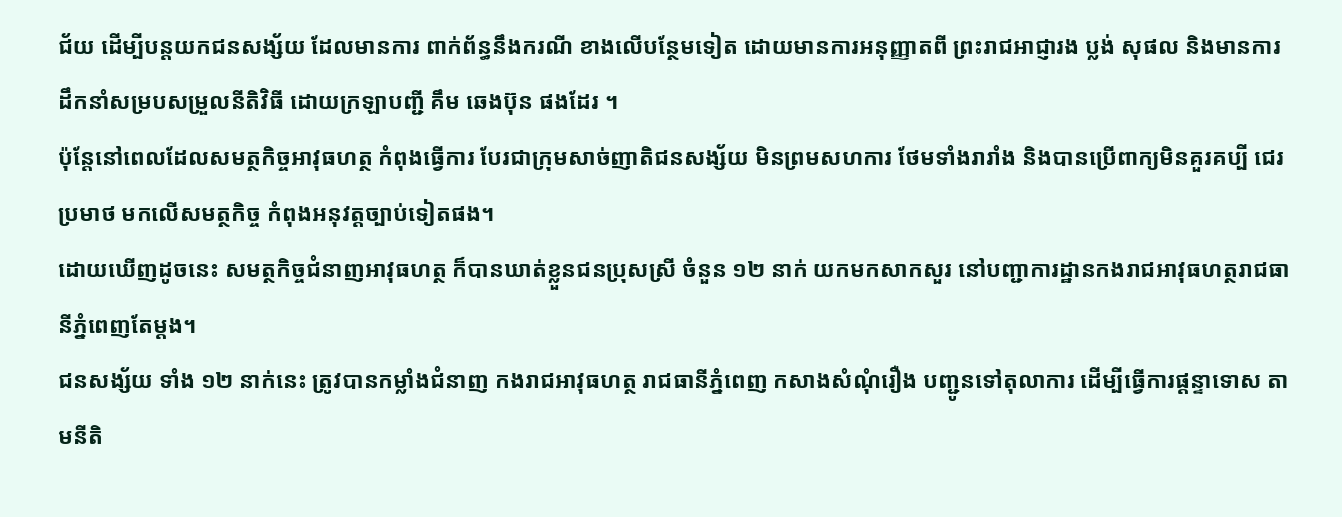ជ័យ ដើម្បីបន្តយកជនសង្ស័យ ដែលមានការ ពាក់ព័ន្ធនឹងករណី ខាងលើបន្ថែមទៀត ដោយមានការអនុញ្ញាតពី ព្រះរាជអាជ្ញារង ប្លង់ សុផល និងមានការដឹកនាំសម្របសម្រួលនីតិវិធី ដោយក្រឡាបញ្ជី គឹម ឆេងប៊ុន ផងដែរ ។
ប៉ុន្តែនៅពេលដែលសមត្ថកិច្ចអាវុធហត្ថ កំពុងធ្វើការ បែរជាក្រុមសាច់ញាតិជនសង្ស័យ មិនព្រមសហការ ថែមទាំងរារាំង និងបានប្រើពាក្យមិនគួរគប្បី ជេរប្រមាថ មកលើសមត្ថកិច្ច កំពុងអនុវត្តច្បាប់ទៀតផង។
ដោយឃើញដូចនេះ សមត្ថកិច្ចជំនាញអាវុធហត្ថ ក៏បានឃាត់ខ្លួនជនប្រុសស្រី ចំនួន ១២ នាក់ យកមកសាកសួរ នៅបញ្ជាការដ្ឋានកងរាជអាវុធហត្ថរាជធានីភ្នំពេញតែម្តង។
ជនសង្ស័យ ទាំង ១២ នាក់នេះ ត្រូវបានកម្លាំងជំនាញ កងរាជអាវុធហត្ថ រាជធានីភ្នំពេញ កសាងសំណុំរឿង បញ្ជូនទៅតុលាការ ដើម្បីធ្វើការផ្តន្ទាទោស តាមនីតិ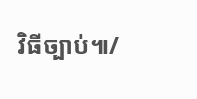វិធីច្បាប់៕/